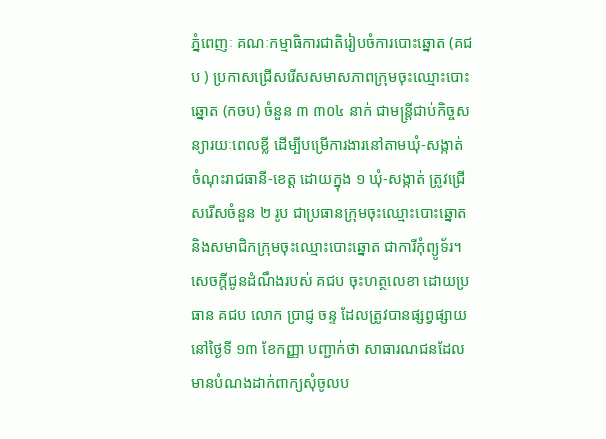ភ្នំពេញៈ គណៈកម្មាធិការជាតិរៀបចំការបោះឆ្នោត (គជប ) ប្រកាសជ្រើសរើសសមាសភាពក្រុមចុះឈ្មោះបោះឆ្នោត (កចប) ចំនួន ៣ ៣០៤ នាក់ ជាមន្ត្រីជាប់កិច្ចសន្យារយៈពេលខ្លី ដើម្បីបម្រើការងារនៅតាមឃុំ-សង្កាត់ ចំណុះរាជធានី-ខេត្ត ដោយក្នុង ១ ឃុំ-សង្កាត់ ត្រូវជ្រើសរើសចំនួន ២ រូប ជាប្រធានក្រុមចុះឈ្មោះបោះឆ្នោត និងសមាជិកក្រុមចុះឈ្មោះបោះឆ្នោត ជាការីកុំព្យូទ័រ។
សេចក្តីជូនដំណឹងរបស់ គជប ចុះហត្ថលេខា ដោយប្រធាន គជប លោក ប្រាជ្ញ ចន្ទ ដែលត្រូវបានផ្សព្វផ្សាយនៅថ្ងៃទី ១៣ ខែកញ្ញា បញ្ជាក់ថា សាធារណជនដែលមានបំណងដាក់ពាក្យសុំចូលប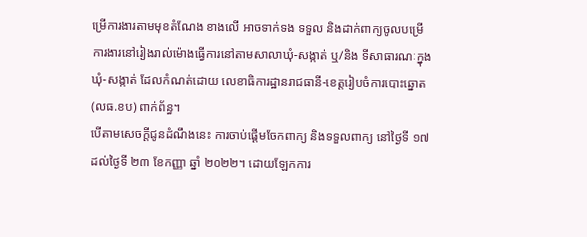ម្រើការងារតាមមុខតំណែង ខាងលើ អាចទាក់ទង ទទួល និងដាក់ពាក្យចូលបម្រើការងារនៅរៀងរាល់ម៉ោងធ្វើការនៅតាមសាលាឃុំ-សង្កាត់ ឬ/និង ទីសាធារណៈក្នុងឃុំ-សង្កាត់ ដែលកំណត់ដោយ លេខាធិការដ្ឋានរាជធានី-ខេត្តរៀបចំការបោះឆ្នោត(លធ.ខប) ពាក់ព័ន្ធ។
បើតាមសេចក្តីជូនដំណឹងនេះ ការចាប់ផ្តើមចែកពាក្យ និងទទួលពាក្យ នៅថ្ងៃទី ១៧ ដល់ថ្ងៃទី ២៣ ខែកញ្ញា ឆ្នាំ ២០២២។ ដោយឡែកការ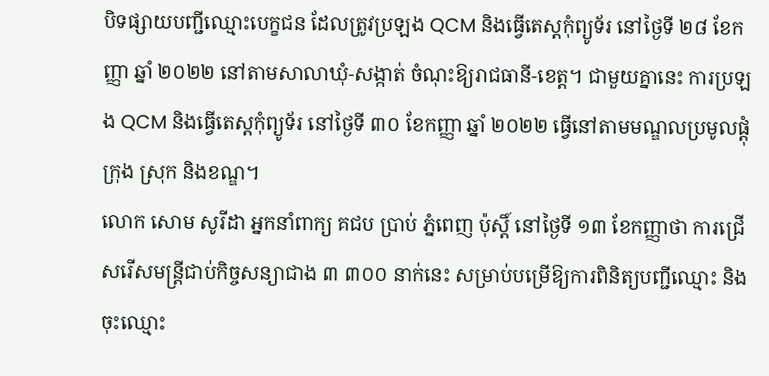បិទផ្សាយបញ្ជីឈ្មោះបេក្ខជន ដែលត្រូវប្រឡង QCM និងធ្វើតេស្តកុំព្យូទ័រ នៅថ្ងៃទី ២៨ ខែកញ្ញា ឆ្នាំ ២០២២ នៅតាមសាលាឃុំ-សង្កាត់ ចំណុះឱ្យរាជធានី-ខេត្ត។ ជាមួយគ្នានេះ ការប្រឡង QCM និងធ្វើតេស្តកុំព្យូទ័រ នៅថ្ងៃទី ៣០ ខែកញ្ញា ឆ្នាំ ២០២២ ធ្វើនៅតាមមណ្ឌលប្រមូលផ្តុំ ក្រុង ស្រុក និងខណ្ឌ។
លោក សោម សូរីដា អ្នកនាំពាក្យ គជប ប្រាប់ ភ្នំពេញ ប៉ុស្តិ៍ នៅថ្ងៃទី ១៣ ខែកញ្ញាថា ការជ្រើសរើសមន្ត្រីជាប់កិច្ចសន្យាជាង ៣ ៣០០ នាក់នេះ សម្រាប់បម្រើឱ្យការពិនិត្យបញ្ជីឈ្មោះ និងចុះឈ្មោះ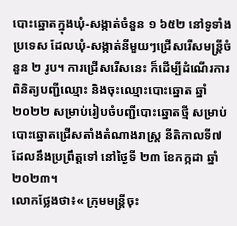បោះឆ្នោតក្នុងឃុំ-សង្កាត់ចំនួន ១ ៦៥២ នៅទូទាំងប្រទេស ដែលឃុំ-សង្កាត់នីមួយៗជ្រើសរើសមន្ត្រីចំនួន ២ រូប។ ការជ្រើសរើសនេះ ក៏ដើម្បីដំណើរការពិនិត្យបញ្ជីឈ្មោះ និងចុះឈ្មោះបោះឆ្នោត ឆ្នាំ ២០២២ សម្រាប់រៀបចំបញ្ជីបោះឆ្នោតថ្មី សម្រាប់បោះឆ្នោតជ្រើសតាំងតំណាងរាស្ត្រ នីតិកាលទី៧ ដែលនឹងប្រព្រឹត្តទៅ នៅថ្ងៃទី ២៣ ខែកក្កដា ឆ្នាំ ២០២៣។
លោកថ្លែងថា៖« ក្រុមមន្ត្រីចុះ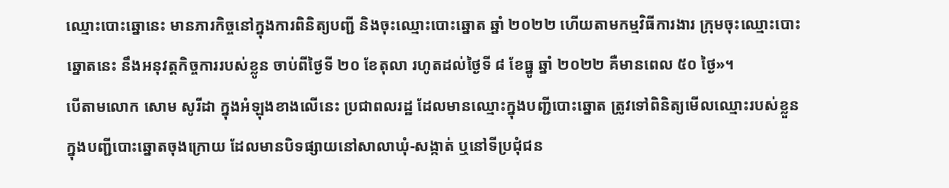ឈ្មោះបោះឆ្នោនេះ មានភារកិច្ចនៅក្នុងការពិនិត្យបញ្ជី និងចុះឈ្មោះបោះឆ្នោត ឆ្នាំ ២០២២ ហើយតាមកម្មវិធីការងារ ក្រុមចុះឈ្មោះបោះឆ្នោតនេះ នឹងអនុវត្តកិច្ចការរបស់ខ្លូន ចាប់ពីថ្ងៃទី ២០ ខែតុលា រហូតដល់ថ្ងៃទី ៨ ខែធ្នូ ឆ្នាំ ២០២២ គឺមានពេល ៥០ ថ្ងៃ»។
បើតាមលោក សោម សូរីដា ក្នុងអំឡុងខាងលើនេះ ប្រជាពលរដ្ឋ ដែលមានឈ្មោះក្នុងបញ្ជីបោះឆ្នោត ត្រូវទៅពិនិត្យមើលឈ្មោះរបស់ខ្លួន ក្នុងបញ្ជីបោះឆ្នោតចុងក្រោយ ដែលមានបិទផ្សាយនៅសាលាឃុំ-សង្កាត់ ឬនៅទីប្រជុំជន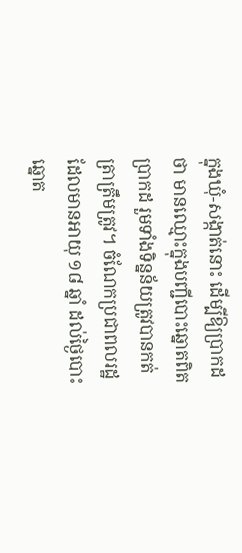ក្នុងឃុំ-សង្កាត់នោះ ដើម្បីឱ្យប្រាកដថា មានឈ្មោះក្នុងបញ្ជីបោះឆ្នោតពិតប្រាកដ រួមទាំងទិន្នន័យត្រូវបានកត់ត្រាត្រឹមត្រូវ។ ចំណែកប្រជាពលរដ្ឋ ដែលមានអាយុ ១៨ ឆ្នាំ ដល់ថ្ងៃបោះឆ្នោត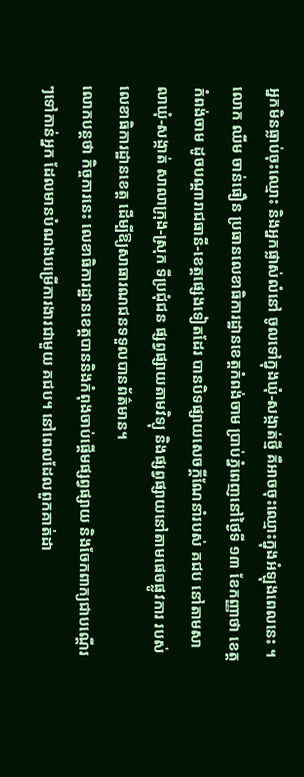អ្នកមិនធ្លាប់ចុះឈ្មោះ និងអ្នកផ្លាស់លំនៅ ចូលទៅក្នុងឃុំ-សង្កាត់ថ្មី គឺអាចចុះឈ្មោះក្នុងអំឡុងពេលនេះ ។
លោក ឈីម ចាន់ធឿន ប្រធានលេខាធិការដ្ឋានខេត្តកំពង់ចាម ប្រាប់ភ្នំពេញនៅថ្ងៃទី ១៣ ខែកញ្ញាថា ខេត្តកំពង់ចាម ដូចបណ្តារាជធានី-ខេត្តផ្សេងទៀតដែរ បានបិទផ្សាយសេចក្តីណែនាំរបស់ គជប នៅតាមសាលាឃុំ-សង្កាត់ សាលាក្រុង-ស្រុក ទីប្រជុំជន ផ្សព្វផ្សាយតាមវិទ្យុ និងផ្សព្វផ្សាយនៅតាមផេចផ្លូវការ របស់លេខាធិការដ្ឋានខេត្ត ដើម្បីឱ្យសាធារណជនទទួលបានព័ត៌មាន។
លោកបន្តថា កិច្ចការនេះ លេខាធិការដ្ឋានខេត្តបាននិងកំពុងចាប់ផ្តើមផ្សព្វផ្សាយ និងចែកពាក្យជាបណ្តើរៗទៅកាន់អ្នក ដែលមានបំណងបម្រើការងារជាមួយ គជប។ នៅពេលដែលពួកគាត់ដា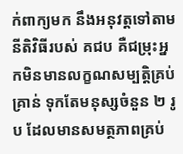ក់ពាក្យមក នឹងអនុវត្តទៅតាមនីតិវិធីរបស់ គជប គឺជម្រុះអ្នកមិនមានលក្ខណសម្បត្តិគ្រប់គ្រាន់ ទុកតែមនុស្សចំនួន ២ រូប ដែលមានសមត្ថភាពគ្រប់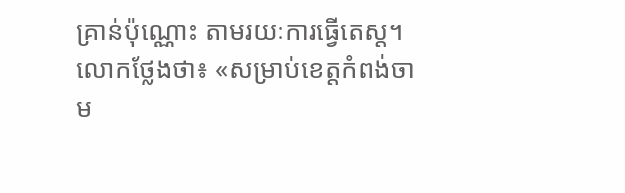គ្រាន់ប៉ុណ្ណោះ តាមរយៈការធ្វើតេស្ត។
លោកថ្លែងថា៖ «សម្រាប់ខេត្តកំពង់ចាម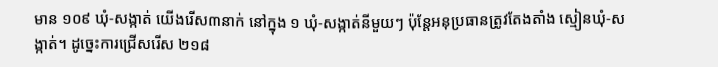មាន ១០៩ ឃុំ-សង្កាត់ យើងរើស៣នាក់ នៅក្នុង ១ ឃុំ-សង្កាត់នីមួយៗ ប៉ុន្តែអនុប្រធានត្រូវតែងតាំង ស្មៀនឃុំ-សង្កាត់។ ដូច្នេះការជ្រើសរើស ២១៨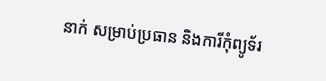នាក់ សម្រាប់ប្រធាន និងការីកុំព្យូទ័រ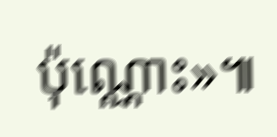ប៉ុណ្ណោះ»៕